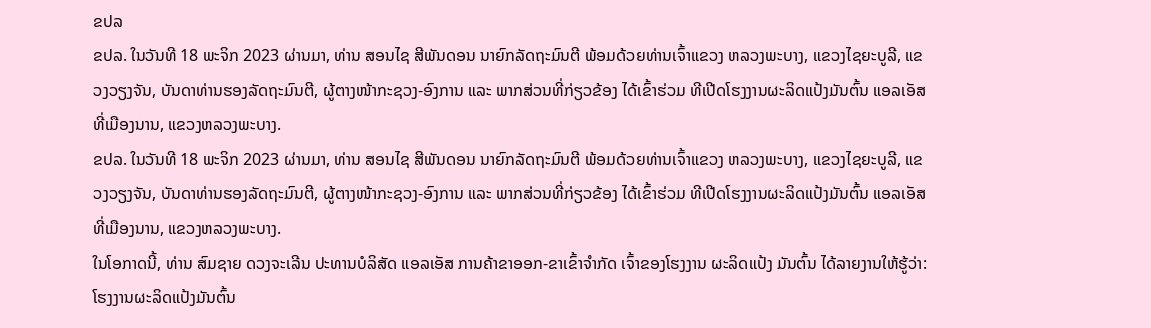ຂປລ
ຂປລ. ໃນວັນທີ 18 ພະຈິກ 2023 ຜ່ານມາ, ທ່ານ ສອນໄຊ ສີພັນດອນ ນາຍົກລັດຖະມົນຕີ ພ້ອມດ້ວຍທ່ານເຈົ້າແຂວງ ຫລວງພະບາງ, ແຂວງໄຊຍະບູລີ, ແຂວງວຽງຈັນ, ບັນດາທ່ານຮອງລັດຖະມົນຕີ, ຜູ້ຕາງໜ້າກະຊວງ-ອົງການ ແລະ ພາກສ່ວນທີ່ກ່ຽວຂ້ອງ ໄດ້ເຂົ້າຮ່ວມ ທີເປີດໂຮງງານຜະລິດແປ້ງມັນຕົ້ນ ແອລເອັສ ທີ່ເມືອງນານ, ແຂວງຫລວງພະບາງ.
ຂປລ. ໃນວັນທີ 18 ພະຈິກ 2023 ຜ່ານມາ, ທ່ານ ສອນໄຊ ສີພັນດອນ ນາຍົກລັດຖະມົນຕີ ພ້ອມດ້ວຍທ່ານເຈົ້າແຂວງ ຫລວງພະບາງ, ແຂວງໄຊຍະບູລີ, ແຂວງວຽງຈັນ, ບັນດາທ່ານຮອງລັດຖະມົນຕີ, ຜູ້ຕາງໜ້າກະຊວງ-ອົງການ ແລະ ພາກສ່ວນທີ່ກ່ຽວຂ້ອງ ໄດ້ເຂົ້າຮ່ວມ ທີເປີດໂຮງງານຜະລິດແປ້ງມັນຕົ້ນ ແອລເອັສ ທີ່ເມືອງນານ, ແຂວງຫລວງພະບາງ.
ໃນໂອກາດນີ້, ທ່ານ ສົມຊາຍ ດວງຈະເລີນ ປະທານບໍລິສັດ ແອລເອັສ ການຄ້າຂາອອກ-ຂາເຂົ້າຈຳກັດ ເຈົ້າຂອງໂຮງງານ ຜະລິດແປ້ງ ມັນຕົ້ນ ໄດ້ລາຍງານໃຫ້ຮູ້ວ່າ: ໂຮງງານຜະລິດແປ້ງມັນຕົ້ນ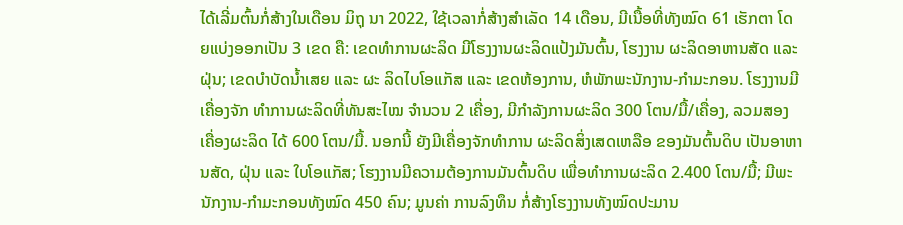ໄດ້ເລີ່ມຕົ້ນກໍ່ສ້າງໃນເດືອນ ມິຖຸ ນາ 2022, ໃຊ້ເວລາກໍ່ສ້າງສຳເລັດ 14 ເດືອນ, ມີເນື້ອທີ່ທັງໝົດ 61 ເຮັກຕາ ໂດຍແບ່ງອອກເປັນ 3 ເຂດ ຄື: ເຂດທຳການຜະລິດ ມີໂຮງງານຜະລິດແປ້ງມັນຕົ້ນ, ໂຮງງານ ຜະລິດອາຫານສັດ ແລະ ຝຸ່ນ; ເຂດບໍາບັດນໍ້າເສຍ ແລະ ຜະ ລິດໄບໂອແກັສ ແລະ ເຂດຫ້ອງການ, ຫໍພັກພະນັກງານ-ກຳມະກອນ. ໂຮງງານມີເຄື່ອງຈັກ ທຳການຜະລິດທີ່ທັນສະໄໝ ຈຳນວນ 2 ເຄື່ອງ, ມີກຳລັງການຜະລິດ 300 ໂຕນ/ມື້/ເຄື່ອງ, ລວມສອງເຄື່ອງຜະລິດ ໄດ້ 600 ໂຕນ/ມື້. ນອກນີ້ ຍັງມີເຄື່ອງຈັກທໍາການ ຜະລິດສິ່ງເສດເຫລືອ ຂອງມັນຕົ້ນດິບ ເປັນອາຫານສັດ, ຝຸ່ນ ແລະ ໃບໂອແກັສ; ໂຮງງານມີຄວາມຕ້ອງການມັນຕົ້ນດິບ ເພື່ອທຳການຜະລິດ 2.400 ໂຕນ/ມື້; ມີພະນັກງານ-ກຳມະກອນທັງໝົດ 450 ຄົນ; ມູນຄ່າ ການລົງທຶນ ກໍ່ສ້າງໂຮງງານທັງໝົດປະມານ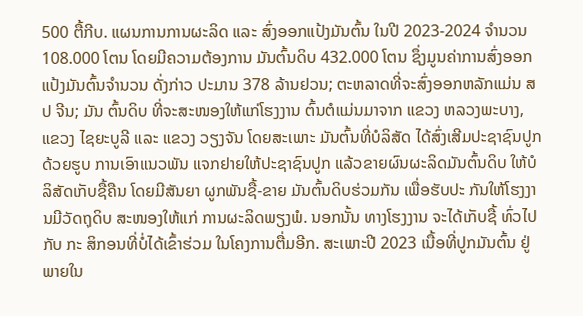500 ຕື້ກີບ. ແຜນການການຜະລິດ ແລະ ສົ່ງອອກແປ້ງມັນຕົ້ນ ໃນປີ 2023-2024 ຈໍານວນ 108.000 ໂຕນ ໂດຍມີຄວາມຕ້ອງການ ມັນຕົ້ນດິບ 432.000 ໂຕນ ຊຶ່ງມູນຄ່າການສົ່ງອອກ ແປ້ງມັນຕົ້ນຈໍານວນ ດັ່ງກ່າວ ປະມານ 378 ລ້ານຢວນ; ຕະຫລາດທີ່ຈະສົ່ງອອກຫລັກແມ່ນ ສປ ຈີນ; ມັນ ຕົ້ນດິບ ທີ່ຈະສະໜອງໃຫ້ແກ່ໂຮງງານ ຕົ້ນຕໍແມ່ນມາຈາກ ແຂວງ ຫລວງພະບາງ, ແຂວງ ໄຊຍະບູລີ ແລະ ແຂວງ ວຽງຈັນ ໂດຍສະເພາະ ມັນຕົ້ນທີ່ບໍລິສັດ ໄດ້ສົ່ງເສີມປະຊາຊົນປູກ ດ້ວຍຮູບ ການເອົາແນວພັນ ແຈກຢາຍໃຫ້ປະຊາຊົນປູກ ແລ້ວຂາຍຜົນຜະລິດມັນຕົ້ນດິບ ໃຫ້ບໍລິສັດເກັບຊື້ຄືນ ໂດຍມີສັນຍາ ຜູກພັນຊື້-ຂາຍ ມັນຕົ້ນດິບຮ່ວມກັນ ເພື່ອຮັບປະ ກັນໃຫ້ໂຮງງານມີວັດຖຸດິບ ສະໜອງໃຫ້ແກ່ ການຜະລິດພຽງພໍ. ນອກນັ້ນ ທາງໂຮງງານ ຈະໄດ້ເກັບຊື້ ທົ່ວໄປກັບ ກະ ສິກອນທີ່ບໍ່ໄດ້ເຂົ້າຮ່ວມ ໃນໂຄງການຕື່ມອີກ. ສະເພາະປີ 2023 ເນື້ອທີ່ປູກມັນຕົ້ນ ຢູ່ພາຍໃນ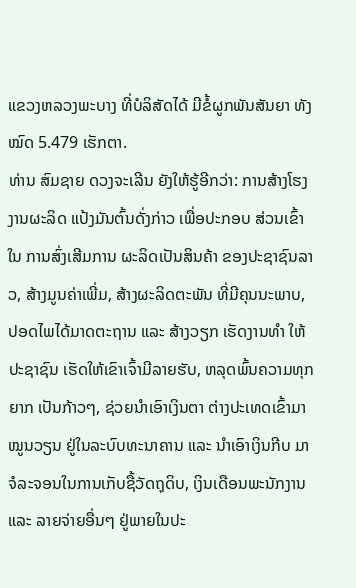ແຂວງຫລວງພະບາງ ທີ່ບໍລິສັດໄດ້ ມີຂໍ້ຜູກພັນສັນຍາ ທັງໝົດ 5.479 ເຮັກຕາ.
ທ່ານ ສົມຊາຍ ດວງຈະເລີນ ຍັງໃຫ້ຮູ້ອີກວ່າ: ການສ້າງໂຮງງານຜະລິດ ແປ້ງມັນຕົ້ນດັ່ງກ່າວ ເພື່ອປະກອບ ສ່ວນເຂົ້າໃນ ການສົ່ງເສີມການ ຜະລິດເປັນສິນຄ້າ ຂອງປະຊາຊົນລາວ, ສ້າງມູນຄ່າເພີ່ມ, ສ້າງຜະລິດຕະພັນ ທີ່ມີຄຸນນະພາບ, ປອດໄພໄດ້ມາດຕະຖານ ແລະ ສ້າງວຽກ ເຮັດງານທຳ ໃຫ້ປະຊາຊົນ ເຮັດໃຫ້ເຂົາເຈົ້າມີລາຍຮັບ, ຫລຸດພົ້ນຄວາມທຸກຍາກ ເປັນກ້າວໆ, ຊ່ວຍນຳເອົາເງິນຕາ ຕ່າງປະເທດເຂົ້າມາ ໝູນວຽນ ຢູ່ໃນລະບົບທະນາຄານ ແລະ ນໍາເອົາເງິນກີບ ມາຈໍລະຈອນໃນການເກັບຊື້ວັດຖຸດິບ, ເງິນເດືອນພະນັກງານ ແລະ ລາຍຈ່າຍອື່ນໆ ຢູ່ພາຍໃນປະ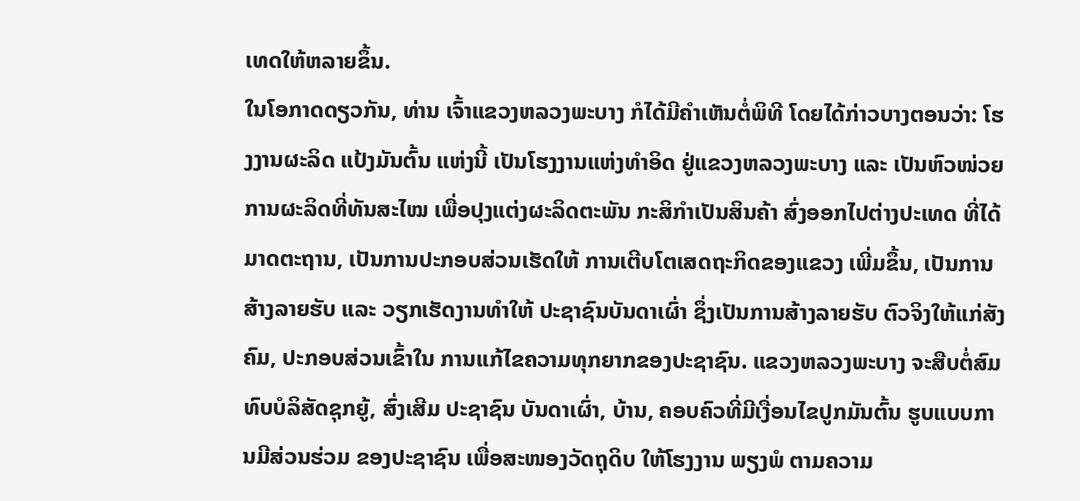ເທດໃຫ້ຫລາຍຂຶ້ນ.
ໃນໂອກາດດຽວກັນ, ທ່ານ ເຈົ້າແຂວງຫລວງພະບາງ ກໍໄດ້ມີຄຳເຫັນຕໍ່ພິທີ ໂດຍໄດ້ກ່າວບາງຕອນວ່າ: ໂຮງງານຜະລິດ ແປ້ງມັນຕົ້ນ ແຫ່ງນີ້ ເປັນໂຮງງານແຫ່ງທໍາອິດ ຢູ່ແຂວງຫລວງພະບາງ ແລະ ເປັນຫົວໜ່ວຍການຜະລິດທີ່ທັນສະໄໝ ເພື່ອປຸງແຕ່ງຜະລິດຕະພັນ ກະສິກໍາເປັນສິນຄ້າ ສົ່ງອອກໄປຕ່າງປະເທດ ທີ່ໄດ້ມາດຕະຖານ, ເປັນການປະກອບສ່ວນເຮັດໃຫ້ ການເຕີບໂຕເສດຖະກິດຂອງແຂວງ ເພີ່ມຂຶ້ນ, ເປັນການສ້າງລາຍຮັບ ແລະ ວຽກເຮັດງານທໍາໃຫ້ ປະຊາຊົນບັນດາເຜົ່າ ຊຶ່ງເປັນການສ້າງລາຍຮັບ ຕົວຈິງໃຫ້ແກ່ສັງຄົມ, ປະກອບສ່ວນເຂົ້າໃນ ການແກ້ໄຂຄວາມທຸກຍາກຂອງປະຊາຊົນ. ແຂວງຫລວງພະບາງ ຈະສືບຕໍ່ສົມທົບບໍລິສັດຊຸກຍູ້, ສົ່ງເສີມ ປະຊາຊົນ ບັນດາເຜົ່າ, ບ້ານ, ຄອບຄົວທີ່ມີເງື່ອນໄຂປູກມັນຕົ້ນ ຮູບແບບການມີສ່ວນຮ່ວມ ຂອງປະຊາຊົນ ເພື່ອສະໜອງວັດຖຸດິບ ໃຫ້ໂຮງງານ ພຽງພໍ ຕາມຄວາມ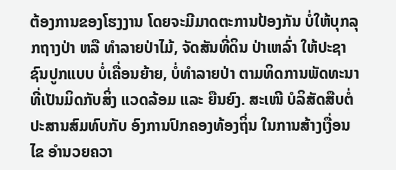ຕ້ອງການຂອງໂຮງງານ ໂດຍຈະມີມາດຕະການປ້ອງກັນ ບໍ່ໃຫ້ບຸກລຸກຖາງປ່າ ຫລື ທຳລາຍປ່າໄມ້, ຈັດສັນທີ່ດິນ ປ່າເຫລົ່າ ໃຫ້ປະຊາຊົນປູກແບບ ບໍ່ເຄື່ອນຍ້າຍ, ບໍ່ທໍາລາຍປ່າ ຕາມທິດການພັດທະນາ ທີ່ເປັນມິດກັບສິ່ງ ແວດລ້ອມ ແລະ ຍືນຍົງ. ສະເໜີ ບໍລິສັດສືບຕໍ່ ປະສານສົມທົບກັບ ອົງການປົກຄອງທ້ອງຖິ່ນ ໃນການສ້າງເງື່ອນໄຂ ອໍານວຍຄວາ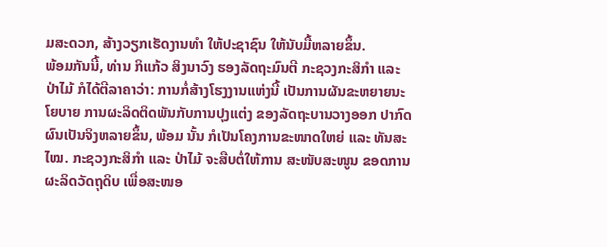ມສະດວກ, ສ້າງວຽກເຮັດງານທໍາ ໃຫ້ປະຊາຊົນ ໃຫ້ນັບມື້ຫລາຍຂຶ້ນ.
ພ້ອມກັນນີ້, ທ່ານ ກິແກ້ວ ສິງນາວົງ ຮອງລັດຖະມົນຕີ ກະຊວງກະສິກຳ ແລະ ປ່າໄມ້ ກໍໄດ້ຕີລາຄາວ່າ: ການກໍ່ສ້າງໂຮງງານແຫ່ງນີ້ ເປັນການຜັນຂະຫຍາຍນະໂຍບາຍ ການຜະລິດຕິດພັນກັບການປຸງແຕ່ງ ຂອງລັດຖະບານວາງອອກ ປາກົດຜົນເປັນຈິງຫລາຍຂຶ້ນ, ພ້ອມ ນັ້ນ ກໍເປັນໂຄງການຂະໜາດໃຫຍ່ ແລະ ທັນສະໄໝ. ກະຊວງກະສິກຳ ແລະ ປ່າໄມ້ ຈະສືບຕໍ່ໃຫ້ການ ສະໜັບສະໜູນ ຂອດການ ຜະລິດວັດຖຸດິບ ເພື່ອສະໜອ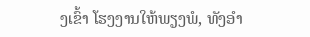ງເຂົ້າ ໂຮງງານໃຫ້ພຽງພໍ, ທັງອຳ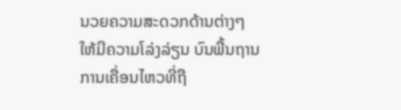ນວຍຄວາມສະດວກດ້ານຕ່າງໆ ໃຫ້ມີຄວາມໂລ່ງລ່ຽນ ບົນພື້ນຖານ ການເຄື່ອນໄຫວທີ່ຖື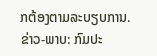ກຕ້ອງຕາມລະບຽບການ.
ຂ່າວ-ພາບ: ກົມປະ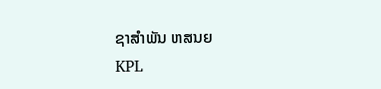ຊາສຳພັນ ຫສນຍ
KPL